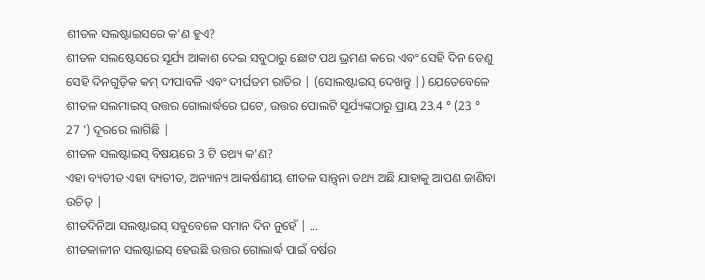ଶୀତଳ ସଲଷ୍ଟାଇସରେ କ'ଣ ହୁଏ?
ଶୀତଳ ସଲଷ୍ଟେସରେ ସୂର୍ଯ୍ୟ ଆକାଶ ଦେଇ ସବୁଠାରୁ ଛୋଟ ପଥ ଭ୍ରମଣ କରେ ଏବଂ ସେହି ଦିନ ତେଣୁ ସେହି ଦିନଗୁଡ଼ିକ କମ୍ ଦୀପାବଳି ଏବଂ ଦୀର୍ଘତମ ରାତିର | (ସୋଲଷ୍ଟାଇସ୍ ଦେଖନ୍ତୁ |) ଯେତେବେଳେ ଶୀତଳ ସଲମାଇସ୍ ଉତ୍ତର ଗୋଲାର୍ଦ୍ଧରେ ଘଟେ, ଉତ୍ତର ପୋଲଟି ସୂର୍ଯ୍ୟଙ୍କଠାରୁ ପ୍ରାୟ 23.4 ° (23 ° 27 ') ଦୂରରେ ଲାଗିଛି |
ଶୀତଳ ସଲଷ୍ଟାଇସ୍ ବିଷୟରେ 3 ଟି ତଥ୍ୟ କ'ଣ?
ଏହା ବ୍ୟତୀତ ଏହା ବ୍ୟତୀତ, ଅନ୍ୟାନ୍ୟ ଆକର୍ଷଣୀୟ ଶୀତଳ ସାନ୍ତ୍ୱନା ତଥ୍ୟ ଅଛି ଯାହାକୁ ଆପଣ ଜାଣିବା ଉଚିତ୍ |
ଶୀତଦିନିଆ ସଲଷ୍ଟାଇସ୍ ସବୁବେଳେ ସମାନ ଦିନ ନୁହେଁ | ...
ଶୀତକାଳୀନ ସଲଷ୍ଟାଇସ୍ ହେଉଛି ଉତ୍ତର ଗୋଲାର୍ଦ୍ଧ ପାଇଁ ବର୍ଷର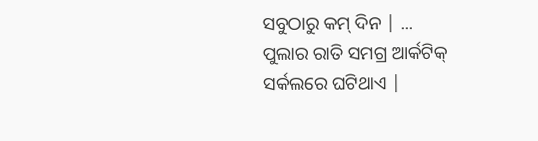ସବୁଠାରୁ କମ୍ ଦିନ | ...
ପୁଲାର ରାତି ସମଗ୍ର ଆର୍କଟିକ୍ ସର୍କଲରେ ଘଟିଥାଏ |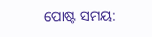ପୋଷ୍ଟ ସମୟ: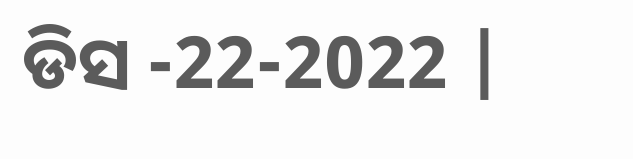ଡିସ -22-2022 |